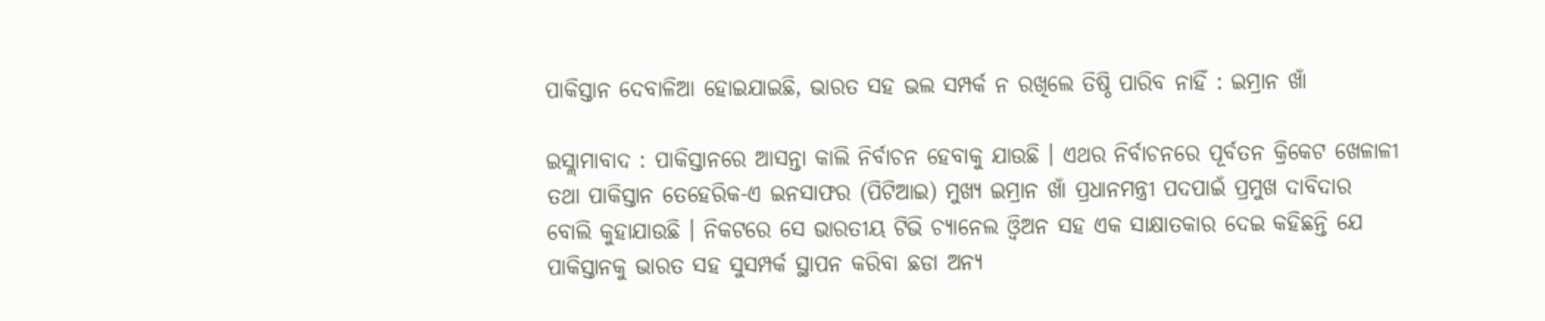ପାକିସ୍ତାନ ଦେବାଳିଆ ହୋଇଯାଇଛି, ଭାରତ ସହ ଭଲ ସମ୍ପର୍କ ନ ରଖିଲେ ତିଷ୍ଠି ପାରିବ ନାହିଁ : ଇମ୍ରାନ ଖାଁ

ଇସ୍ଲାମାବାଦ : ପାକିସ୍ତାନରେ ଆସନ୍ତା କାଲି ନିର୍ବାଚନ ହେବାକୁ ଯାଉଛି । ଏଥର ନିର୍ବାଚନରେ ପୂର୍ବତନ କ୍ରିକେଟ ଖେଳାଳୀ ତଥା ପାକିସ୍ତାନ ତେହେରିକ-ଏ ଇନସାଫର (ପିଟିଆଇ) ମୁଖ୍ୟ ଇମ୍ରାନ ଖାଁ ପ୍ରଧାନମନ୍ତ୍ରୀ ପଦପାଇଁ ପ୍ରମୁଖ ଦାବିଦାର ବୋଲି କୁହାଯାଉଛି । ନିକଟରେ ସେ ଭାରତୀୟ ଟିଭି ଚ୍ୟାନେଲ ଓ୍ଵିଅନ ସହ ଏକ ସାକ୍ଷାତକାର ଦେଇ କହିଛନ୍ତି ଯେ ପାକିସ୍ତାନକୁ ଭାରତ ସହ ସୁସମ୍ପର୍କ ସ୍ଥାପନ କରିବା ଛଡା ଅନ୍ୟ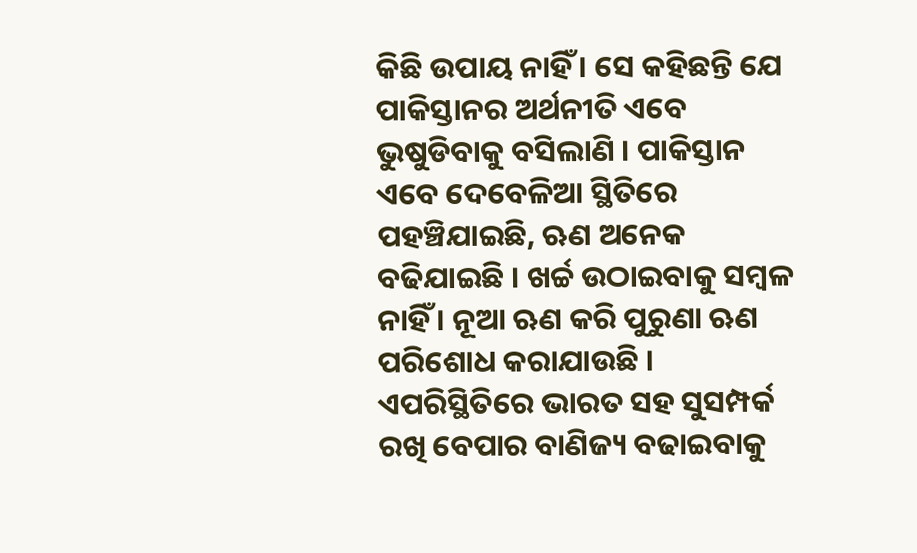କିଛି ଉପାୟ ନାହିଁ । ସେ କହିଛନ୍ତି ଯେ ପାକିସ୍ତାନର ଅର୍ଥନୀତି ଏବେ ଭୁଷୁଡିବାକୁ ବସିଲାଣି । ପାକିସ୍ତାନ ଏବେ ଦେବେଳିଆ ସ୍ଥିତିରେ ପହଞ୍ଚିଯାଇଛି, ଋଣ ଅନେକ ବଢିଯାଇଛି । ଖର୍ଚ୍ଚ ଉଠାଇବାକୁ ସମ୍ବଳ ନାହିଁ । ନୂଆ ଋଣ କରି ପୁରୁଣା ଋଣ ପରିଶୋଧ କରାଯାଉଛି । ଏପରିସ୍ଥିତିରେ ଭାରତ ସହ ସୁସମ୍ପର୍କ ରଖି ବେପାର ବାଣିଜ୍ୟ ବଢାଇବାକୁ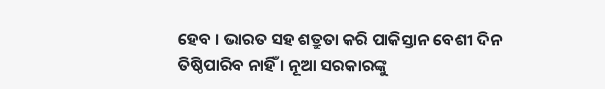ହେବ । ଭାରତ ସହ ଶତ୍ରୁତା କରି ପାକିସ୍ତାନ ବେଶୀ ଦିନ ତିଷ୍ଠିପାରିବ ନାହିଁ । ନୂଆ ସରକାରଙ୍କୁ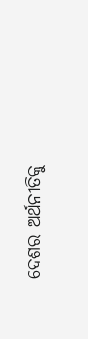ଦେଶର ଅର୍ଥନୀତିକୁ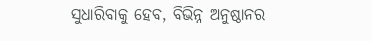ସୁଧାରିବାକୁ ହେବ, ବିଭିନ୍ନ ଅନୁଷ୍ଠାନର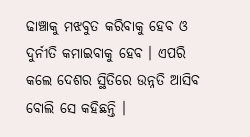ଢାଞ୍ଚାକୁ ମଝବୁତ କରିବାକୁ ହେବ ଓ ଦୁର୍ନୀତି କମାଇବାକୁ ହେବ । ଏପରି କଲେ ଦେଶର ସ୍ଥିତିରେ ଉନ୍ନତି ଆସିବ ବୋଲି ସେ କହିଛନ୍ତି ।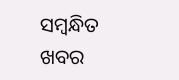ସମ୍ବନ୍ଧିତ ଖବର